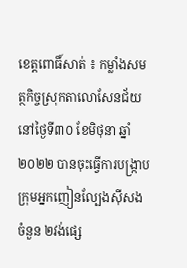ខេត្តពោធិ៍សាត់ ៖ កម្លាំងសមត្ថកិច្ចស្រុកតាលោសែនជ័យ នៅថ្ងៃទី៣០ ខែមិថុនា ឆ្នាំ២០២២ បានចុះធ្វើការបង្ក្រាបក្រុមអ្នកញៀនល្បែងស៊ីសង ចំនួន ២វង់ផ្សេ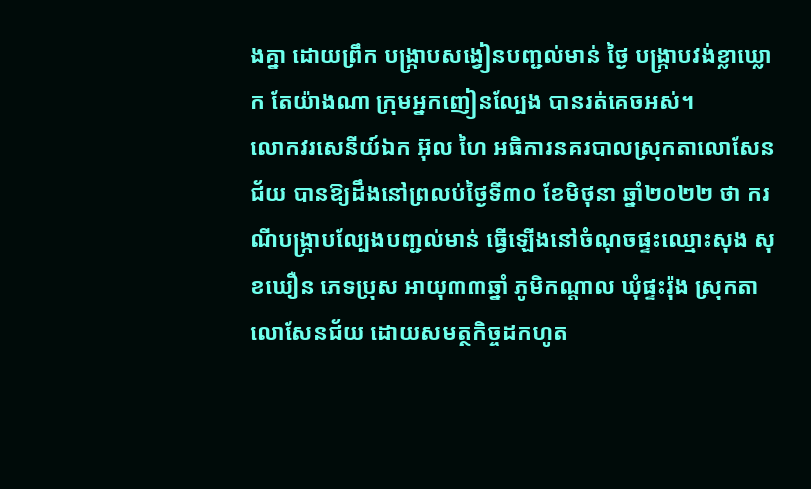ងគ្នា ដោយព្រឹក បង្ក្រាបសង្វៀនបញ្ជល់មាន់ ថ្ងៃ បង្ក្រាបវង់ខ្លាឃ្លោក តែយ៉ាងណា ក្រុមអ្នកញៀនល្បែង បានរត់គេចអស់។
លោកវរសេនីយ៍ឯក អ៊ុល ហៃ អធិការនគរបាលស្រុកតាលោសែនជ័យ បានឱ្យដឹងនៅព្រលប់ថ្ងៃទី៣០ ខែមិថុនា ឆ្នាំ២០២២ ថា ករណីបង្ក្រាបល្បែងបញ្ជល់មាន់ ធ្វើឡើងនៅចំណុចផ្ទះឈ្មោះសុង សុខឃឿន ភេទប្រុស អាយុ៣៣ឆ្នាំ ភូមិកណ្តាល ឃុំផ្ទះរ៉ុង ស្រុកតាលោសែនជ័យ ដោយសមត្ថកិច្ចដកហូត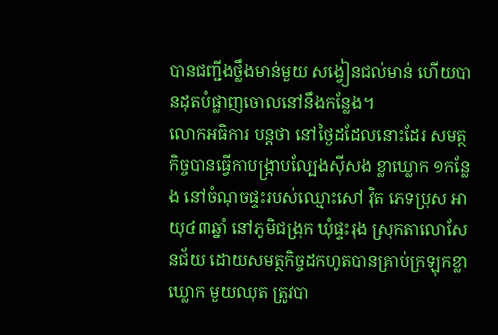បានជញ្ជីងថ្លឹងមាន់មួយ សង្វៀនជល់មាន់ ហើយបានដុតបំផ្លាញចោលនៅនឹងកន្លែង។
លោកអធិការ បន្តថា នៅថ្ងៃដដែលនោះដែរ សមត្ថកិច្ចបានធ្វើកាបង្ក្រាបល្បែងស៊ីសង ខ្លាឃ្លោក ១កន្លែង នៅចំណុចផ្ទះរបស់ឈ្មោះសៅ វ៉ិត ភេទប្រុស អាយុ៤៣ឆ្នាំ នៅភូមិជង្រុក ឃុំផ្ទះរុង ស្រុកតាលោសែនជ័យ ដោយសមត្ថកិច្ចដកហូតបានគ្រាប់ក្រឡុកខ្លាឃ្លោក មួយឈុត ត្រូវបា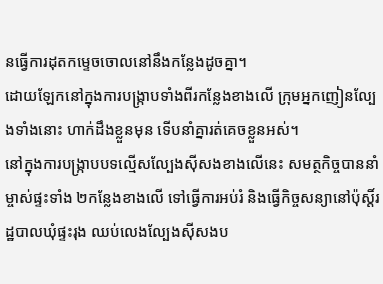នធ្វើការដុតកម្ទេចចោលនៅនឹងកន្លែងដូចគ្នា។
ដោយឡែកនៅក្នុងការបង្ក្រាបទាំងពីរកន្លែងខាងលើ ក្រុមអ្នកញៀនល្បែងទាំងនោះ ហាក់ដឹងខ្លួនមុន ទើបនាំគ្នារត់គេចខ្លួនអស់។
នៅក្នុងការបង្ក្រាបបទល្មើសល្បែងស៊ីសងខាងលើនេះ សមត្ថកិច្ចបាននាំម្ចាស់ផ្ទះទាំង ២កន្លែងខាងលើ ទៅធ្វើការអប់រំ និងធ្វើកិច្ចសន្យានៅប៉ុស្តិ៍រដ្ឋបាលឃុំផ្ទះរុង ឈប់លេងល្បែងស៊ីសងប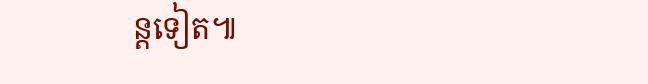ន្តទៀត៕